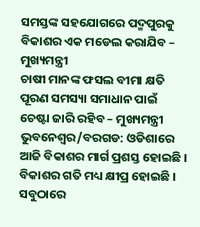ସମସ୍ତଙ୍କ ସହଯୋଗରେ ପଦ୍ମପୁରକୁ ବିକାଶର ଏକ ମଡେଲ କରାଯିବ – ମୁଖ୍ୟମନ୍ତ୍ରୀ
ଚାଷୀ ମାନଙ୍କ ଫସଲ ବୀମା କ୍ଷତି ପୂରଣ ସମସ୍ୟା ସମାଧାନ ପାଇଁ ଚେଷ୍ଟା ଜାରି ରହିବ – ମୁଖ୍ୟମନ୍ତ୍ରୀ
ଭୁବନେଶ୍ୱର/ବରଗଡ: ଓଡିଶାରେ ଆଜି ବିକାଶର ମାର୍ଗ ପ୍ରଶସ୍ତ ହୋଇଛି । ବିକାଶର ଗତି ମଧ୍ୟ କ୍ଷୀପ୍ର ହୋଇଛି । ସବୁଠାରେ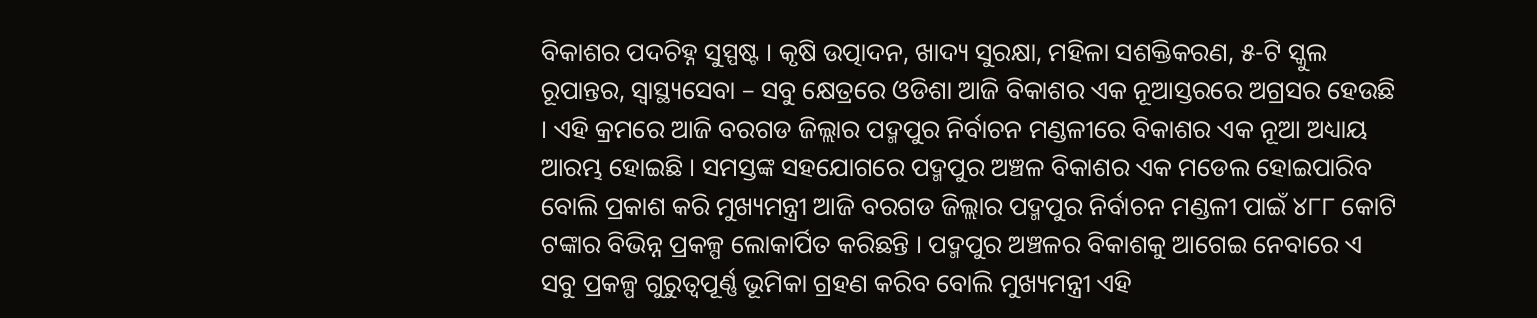ବିକାଶର ପଦଚିହ୍ନ ସୁସ୍ପଷ୍ଟ । କୃଷି ଉତ୍ପାଦନ, ଖାଦ୍ୟ ସୁରକ୍ଷା, ମହିଳା ସଶକ୍ତିକରଣ, ୫-ଟି ସ୍କୁଲ ରୂପାନ୍ତର, ସ୍ୱାସ୍ଥ୍ୟସେବା – ସବୁ କ୍ଷେତ୍ରରେ ଓଡିଶା ଆଜି ବିକାଶର ଏକ ନୂଆସ୍ତରରେ ଅଗ୍ରସର ହେଉଛି । ଏହି କ୍ରମରେ ଆଜି ବରଗଡ ଜିଲ୍ଲାର ପଦ୍ମପୁର ନିର୍ବାଚନ ମଣ୍ଡଳୀରେ ବିକାଶର ଏକ ନୂଆ ଅଧ୍ୟାୟ ଆରମ୍ଭ ହୋଇଛି । ସମସ୍ତଙ୍କ ସହଯୋଗରେ ପଦ୍ମପୁର ଅଞ୍ଚଳ ବିକାଶର ଏକ ମଡେଲ ହୋଇପାରିବ ବୋଲି ପ୍ରକାଶ କରି ମୁଖ୍ୟମନ୍ତ୍ରୀ ଆଜି ବରଗଡ ଜିଲ୍ଲାର ପଦ୍ମପୁର ନିର୍ବାଚନ ମଣ୍ଡଳୀ ପାଇଁ ୪୮୮ କୋଟି ଟଙ୍କାର ବିଭିନ୍ନ ପ୍ରକଳ୍ପ ଲୋକାର୍ପିତ କରିଛନ୍ତି । ପଦ୍ମପୁର ଅଞ୍ଚଳର ବିକାଶକୁ ଆଗେଇ ନେବାରେ ଏ ସବୁ ପ୍ରକଳ୍ପ ଗୁରୁତ୍ୱପୂର୍ଣ୍ଣ ଭୂମିକା ଗ୍ରହଣ କରିବ ବୋଲି ମୁଖ୍ୟମନ୍ତ୍ରୀ ଏହି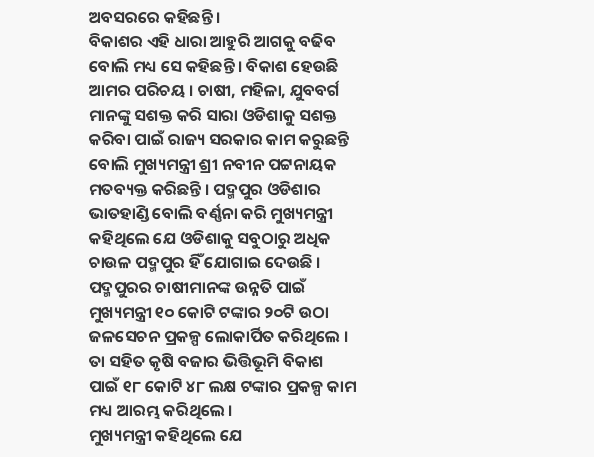ଅବସରରେ କହିଛନ୍ତି ।
ବିକାଶର ଏହି ଧାରା ଆହୁରି ଆଗକୁ ବଢିବ ବୋଲି ମଧ୍ୟ ସେ କହିଛନ୍ତି । ବିକାଶ ହେଉଛି ଆମର ପରିଚୟ । ଚାଷୀ, ମହିଳା, ଯୁବବର୍ଗ ମାନଙ୍କୁ ସଶକ୍ତ କରି ସାରା ଓଡିଶାକୁ ସଶକ୍ତ କରିବା ପାଇଁ ରାଜ୍ୟ ସରକାର କାମ କରୁଛନ୍ତି ବୋଲି ମୁଖ୍ୟମନ୍ତ୍ରୀ ଶ୍ରୀ ନବୀନ ପଟ୍ଟନାୟକ ମତବ୍ୟକ୍ତ କରିଛନ୍ତି । ପଦ୍ମପୁର ଓଡିଶାର ଭାତହାଣ୍ଡି ବୋଲି ବର୍ଣ୍ଣନା କରି ମୁଖ୍ୟମନ୍ତ୍ରୀ କହିଥିଲେ ଯେ ଓଡିଶାକୁ ସବୁଠାରୁ ଅଧିକ ଚାଉଳ ପଦ୍ମପୁର ହିଁ ଯୋଗାଇ ଦେଉଛି । ପଦ୍ମପୁରର ଚାଷୀମାନଙ୍କ ଉନ୍ନତି ପାଇଁ ମୁଖ୍ୟମନ୍ତ୍ରୀ ୧୦ କୋଟି ଟଙ୍କାର ୨୦ଟି ଉଠା ଜଳସେଚନ ପ୍ରକଳ୍ପ ଲୋକାର୍ପିତ କରିଥିଲେ । ତା ସହିତ କୃଷି ବଜାର ଭିତ୍ତିଭୂମି ବିକାଶ ପାଇଁ ୧୮ କୋଟି ୪୮ ଲକ୍ଷ ଟଙ୍କାର ପ୍ରକଳ୍ପ କାମ ମଧ୍ୟ ଆରମ୍ଭ କରିଥିଲେ ।
ମୁଖ୍ୟମନ୍ତ୍ରୀ କହିଥିଲେ ଯେ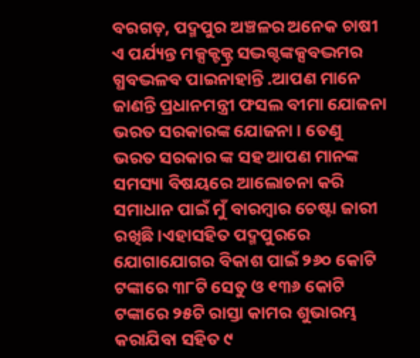ବରଗଡ଼, ପଦ୍ମପୁର ଅଞ୍ଚଳର ଅନେକ ଚାଷୀ ଏ ପର୍ଯ୍ୟନ୍ତ ମକ୍ସକ୍ଟକ୍ଟ୍ର ସଦ୍ଭଗ୍ଦଙ୍କକ୍ସବଦ୍ଭମର ଗ୍ଧବଦ୍ଭଳବ ପାଇନାହାନ୍ତି .ଆପଣ ମାନେ ଜାଣନ୍ତି ପ୍ରଧାନମନ୍ତ୍ରୀ ଫସଲ ବୀମା ଯୋଜନା ଭରତ ସରକାରଙ୍କ ଯୋଜନା । ତେଣୁ ଭରତ ସରକାର ଙ୍କ ସହ ଆପଣ ମାନଙ୍କ ସମସ୍ୟା ବିଷୟରେ ଆଲୋଚନା କରି ସମାଧାନ ପାଇଁ ମୁଁ ବାରମ୍ବାର ଚେଷ୍ଟା ଜାରୀ ରଖିଛି ।ଏହାସହିତ ପଦ୍ମପୁରରେ ଯୋଗାଯୋଗର ବିକାଶ ପାଇଁ ୨୬୦ କୋଟି ଟଙ୍କାରେ ୩୮ଟି ସେତୁ ଓ ୧୩୬ କୋଟି ଟଙ୍କାରେ ୨୫ଟି ରାସ୍ତା କାମର ଶୁଭାରମ୍ଭ କରାଯିବା ସହିତ ୯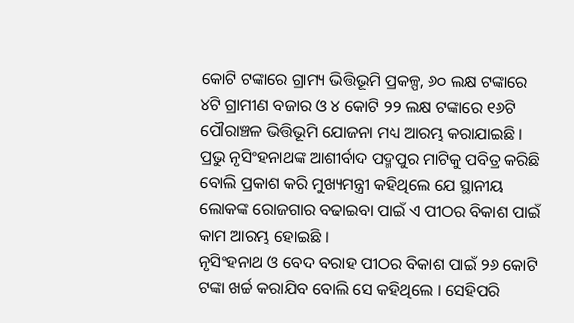କୋଟି ଟଙ୍କାରେ ଗ୍ରାମ୍ୟ ଭିତ୍ତିଭୂମି ପ୍ରକଳ୍ପ, ୬୦ ଲକ୍ଷ ଟଙ୍କାରେ ୪ଟି ଗ୍ରାମୀଣ ବଜାର ଓ ୪ କୋଟି ୨୨ ଲକ୍ଷ ଟଙ୍କାରେ ୧୬ଟି ପୌରାଞ୍ଚଳ ଭିତ୍ତିଭୂମି ଯୋଜନା ମଧ୍ୟ ଆରମ୍ଭ କରାଯାଇଛି । ପ୍ରଭୁ ନୃସିଂହନାଥଙ୍କ ଆଶୀର୍ବାଦ ପଦ୍ମପୁର ମାଟିକୁ ପବିତ୍ର କରିଛି ବୋଲି ପ୍ରକାଶ କରି ମୁଖ୍ୟମନ୍ତ୍ରୀ କହିଥିଲେ ଯେ ସ୍ଥାନୀୟ ଲୋକଙ୍କ ରୋଜଗାର ବଢାଇବା ପାଇଁ ଏ ପୀଠର ବିକାଶ ପାଇଁ କାମ ଆରମ୍ଭ ହୋଇଛି ।
ନୃସିଂହନାଥ ଓ ବେଦ ବରାହ ପୀଠର ବିକାଶ ପାଇଁ ୨୬ କୋଟି ଟଙ୍କା ଖର୍ଚ୍ଚ କରାଯିବ ବୋଲି ସେ କହିଥିଲେ । ସେହିପରି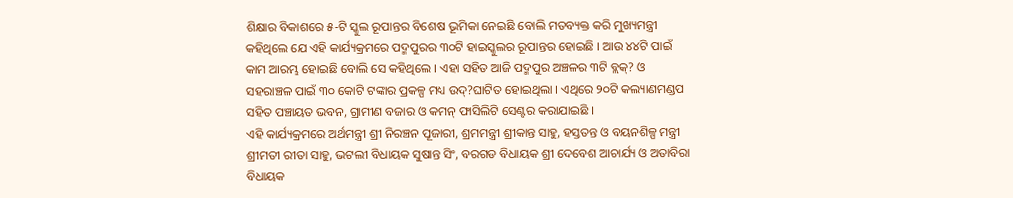ଶିକ୍ଷାର ବିକାଶରେ ୫-ଟି ସ୍କୁଲ ରୂପାନ୍ତର ବିଶେଷ ଭୂମିକା ନେଇଛି ବୋଲି ମତବ୍ୟକ୍ତ କରି ମୁଖ୍ୟମନ୍ତ୍ରୀ କହିଥିଲେ ଯେ ଏହି କାର୍ଯ୍ୟକ୍ରମରେ ପଦ୍ମପୁରର ୩୦ଟି ହାଇସ୍କୁଲର ରୂପାନ୍ତର ହୋଇଛି । ଆଉ ୪୪ଟି ପାଇଁ କାମ ଆରମ୍ଭ ହୋଇଛି ବୋଲି ସେ କହିଥିଲେ । ଏହା ସହିତ ଆଜି ପଦ୍ମପୁର ଅଞ୍ଚଳର ୩ଟି ବ୍ଲକ୍? ଓ ସହରାଞ୍ଚଳ ପାଇଁ ୩୦ କୋଟି ଟଙ୍କାର ପ୍ରକଳ୍ପ ମଧ୍ୟ ଉଦ୍?ଘାଟିତ ହୋଇଥିଲା । ଏଥିରେ ୨୦ଟି କଲ୍ୟାଣମଣ୍ଡପ ସହିତ ପଞ୍ଚାୟତ ଭବନ, ଗ୍ରାମୀଣ ବଜାର ଓ କମନ୍ ଫାସିଲିଟି ସେଣ୍ଟର କରାଯାଇଛି ।
ଏହି କାର୍ଯ୍ୟକ୍ରମରେ ଅର୍ଥମନ୍ତ୍ରୀ ଶ୍ରୀ ନିରଞ୍ଚନ ପୂଜାରୀ, ଶ୍ରମମନ୍ତ୍ରୀ ଶ୍ରୀକାନ୍ତ ସାହୁ, ହସ୍ତତନ୍ତ ଓ ବୟନଶିଳ୍ପ ମନ୍ତ୍ରୀ ଶ୍ରୀମତୀ ରୀତା ସାହୁ, ଭଟଲୀ ବିଧାୟକ ସୁଷାନ୍ତ ସିଂ, ବରଗଡ ବିଧାୟକ ଶ୍ରୀ ଦେବେଶ ଆଚାର୍ଯ୍ୟ ଓ ଅତାବିରା ବିଧାୟକ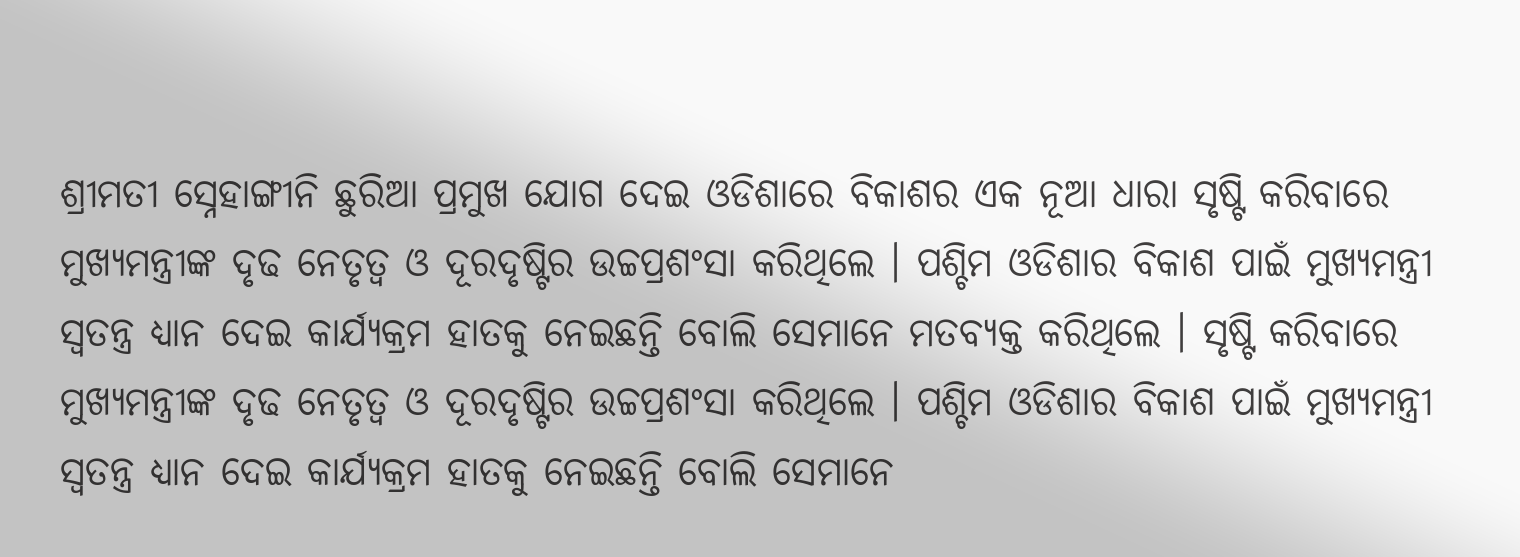ଶ୍ରୀମତୀ ସ୍ନେହାଙ୍ଗୀନି ଛୁରିଆ ପ୍ରମୁଖ ଯୋଗ ଦେଇ ଓଡିଶାରେ ବିକାଶର ଏକ ନୂଆ ଧାରା ସୃଷ୍ଟି କରିବାରେ ମୁଖ୍ୟମନ୍ତ୍ରୀଙ୍କ ଦୃଢ ନେତୃତ୍ୱ ଓ ଦୂରଦୃଷ୍ଟିର ଉଚ୍ଚପ୍ରଶଂସା କରିଥିଲେ । ପଶ୍ଚିମ ଓଡିଶାର ବିକାଶ ପାଇଁ ମୁଖ୍ୟମନ୍ତ୍ରୀ ସ୍ୱତନ୍ତ୍ର ଧ୍ୟାନ ଦେଇ କାର୍ଯ୍ୟକ୍ରମ ହାତକୁ ନେଇଛନ୍ତି ବୋଲି ସେମାନେ ମତବ୍ୟକ୍ତ କରିଥିଲେ । ସୃଷ୍ଟି କରିବାରେ ମୁଖ୍ୟମନ୍ତ୍ରୀଙ୍କ ଦୃଢ ନେତୃତ୍ୱ ଓ ଦୂରଦୃଷ୍ଟିର ଉଚ୍ଚପ୍ରଶଂସା କରିଥିଲେ । ପଶ୍ଚିମ ଓଡିଶାର ବିକାଶ ପାଇଁ ମୁଖ୍ୟମନ୍ତ୍ରୀ ସ୍ୱତନ୍ତ୍ର ଧ୍ୟାନ ଦେଇ କାର୍ଯ୍ୟକ୍ରମ ହାତକୁ ନେଇଛନ୍ତି ବୋଲି ସେମାନେ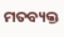ମତବ୍ୟକ୍ତ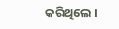କରିଥିଲେ ।